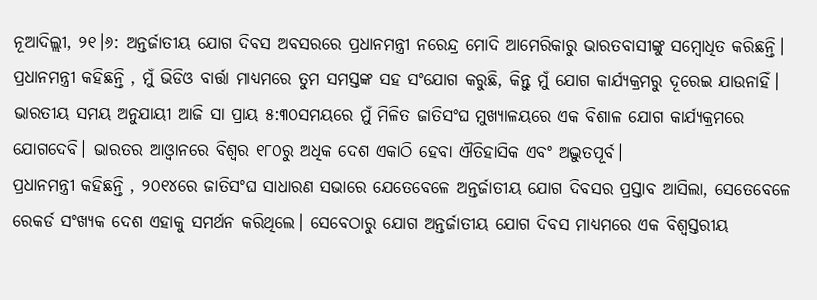ନୂଆଦିଲ୍ଲୀ, ୨୧।୬: ଅନ୍ତର୍ଜାତୀୟ ଯୋଗ ଦିବସ ଅବସରରେ ପ୍ରଧାନମନ୍ତ୍ରୀ ନରେନ୍ଦ୍ର ମୋଦି ଆମେରିକାରୁ ଭାରତବାସୀଙ୍କୁ ସମ୍ବୋଧିତ କରିଛନ୍ତି। ପ୍ରଧାନମନ୍ତ୍ରୀ କହିଛନ୍ତି , ମୁଁ ଭିଡିଓ ବାର୍ତ୍ତା ମାଧ୍ୟମରେ ତୁମ ସମସ୍ତଙ୍କ ସହ ସଂଯୋଗ କରୁଛି, କିନ୍ତୁ ମୁଁ ଯୋଗ କାର୍ଯ୍ୟକ୍ରମରୁ ଦୂରେଇ ଯାଉନାହିଁ। ଭାରତୀୟ ସମୟ ଅନୁଯାୟୀ ଆଜି ସା ପ୍ରାୟ ୫:୩୦ସମୟରେ ମୁଁ ମିଳିତ ଜାତିସଂଘ ମୁଖ୍ୟାଳୟରେ ଏକ ବିଶାଳ ଯୋଗ କାର୍ଯ୍ୟକ୍ରମରେ ଯୋଗଦେବି। ଭାରତର ଆଓ୍ବାନରେ ବିଶ୍ୱର ୧୮୦ରୁ ଅଧିକ ଦେଶ ଏକାଠି ହେବା ଐତିହାସିକ ଏବଂ ଅଦ୍ଭୁତପୂର୍ବ।
ପ୍ରଧାନମନ୍ତ୍ରୀ କହିଛନ୍ତି , ୨୦୧୪ରେ ଜାତିସଂଘ ସାଧାରଣ ସଭାରେ ଯେତେବେଳେ ଅନ୍ତର୍ଜାତୀୟ ଯୋଗ ଦିବସର ପ୍ରସ୍ତାବ ଆସିଲା, ସେତେବେଳେ ରେକର୍ଡ ସଂଖ୍ୟକ ଦେଶ ଏହାକୁ ସମର୍ଥନ କରିଥିଲେ। ସେବେଠାରୁ ଯୋଗ ଅନ୍ତର୍ଜାତୀୟ ଯୋଗ ଦିବସ ମାଧ୍ୟମରେ ଏକ ବିଶ୍ୱସ୍ତରୀୟ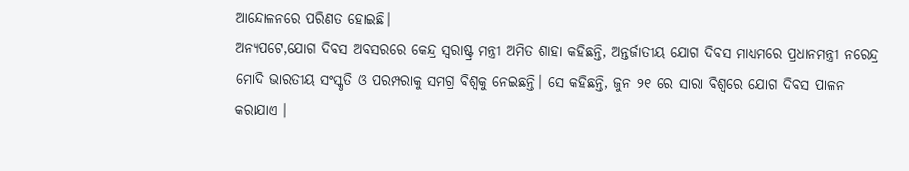ଆନ୍ଦୋଳନରେ ପରିଣତ ହୋଇଛି।
ଅନ୍ୟପଟେ,ଯୋଗ ଦିବସ ଅବସରରେ କେନ୍ଦ୍ର ସ୍ବରାଷ୍ଟ୍ର ମନ୍ତ୍ରୀ ଅମିତ ଶାହା କହିଛନ୍ତି, ଅନ୍ତର୍ଜାତୀୟ ଯୋଗ ଦିବସ ମାଧ୍ୟମରେ ପ୍ରଧାନମନ୍ତ୍ରୀ ନରେନ୍ଦ୍ର ମୋଦି ଭାରତୀୟ ସଂସ୍କୃତି ଓ ପରମ୍ପରାକୁ ସମଗ୍ର ବିଶ୍ୱକୁ ନେଇଛନ୍ତି। ସେ କହିଛନ୍ତି, ଜୁନ ୨୧ ରେ ସାରା ବିଶ୍ୱରେ ଯୋଗ ଦିବସ ପାଳନ କରାଯାଏ ।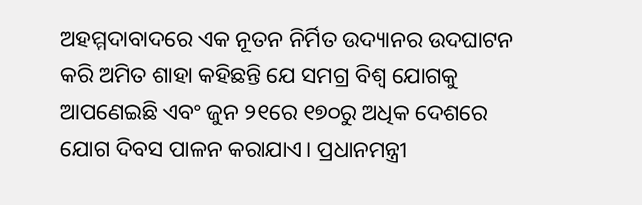ଅହମ୍ମଦାବାଦରେ ଏକ ନୂତନ ନିର୍ମିତ ଉଦ୍ୟାନର ଉଦଘାଟନ କରି ଅମିତ ଶାହା କହିଛନ୍ତି ଯେ ସମଗ୍ର ବିଶ୍ୱ ଯୋଗକୁ ଆପଣେଇଛି ଏବଂ ଜୁନ ୨୧ରେ ୧୭୦ରୁ ଅଧିକ ଦେଶରେ ଯୋଗ ଦିବସ ପାଳନ କରାଯାଏ। ପ୍ରଧାନମନ୍ତ୍ରୀ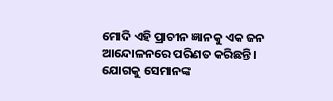ମୋଦି ଏହି ପ୍ରାଚୀନ ଜ୍ଞାନକୁ ଏକ ଜନ ଆନ୍ଦୋଳନରେ ପରିଣତ କରିଛନ୍ତି। ଯୋଗକୁ ସେମାନଙ୍କ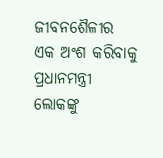ଜୀବନଶୈଳୀର ଏକ ଅଂଶ କରିବାକୁ ପ୍ରଧାନମନ୍ତ୍ରୀ ଲୋକଙ୍କୁ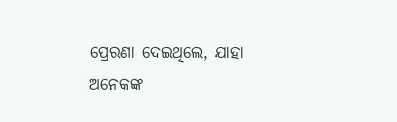ପ୍ରେରଣା ଦେଇଥିଲେ, ଯାହା ଅନେକଙ୍କ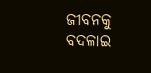ଜୀବନକୁ ବଦଳାଇ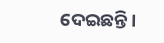ଦେଇଛନ୍ତି।